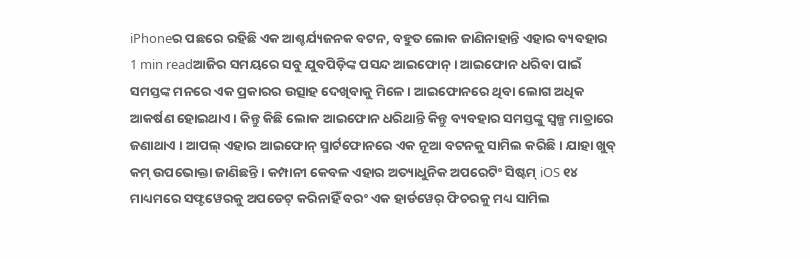iPhoneର ପଛରେ ରହିଛି ଏକ ଆଶ୍ଚର୍ଯ୍ୟଜନକ ବଟନ, ବହୁତ ଲୋକ ଜାଣିନାହାନ୍ତି ଏହାର ବ୍ୟବହାର
1 min readଆଜିର ସମୟରେ ସବୁ ଯୁବପିଡ଼ିଙ୍କ ପସନ୍ଦ ଆଇଫୋନ୍ । ଆଇଫୋନ ଧରିବା ପାଇଁ ସମସ୍ତଙ୍କ ମନରେ ଏକ ପ୍ରକାରର ଉତ୍ସାହ ଦେଖିବାକୁ ମିଳେ । ଆଇଫୋନରେ ଥିବା ଲୋଗ ଅଧିକ ଆକର୍ଷଣ ହୋଇଥାଏ । କିନ୍ତୁ କିଛି ଲୋକ ଆଇଫୋନ ଧରିଥାନ୍ତି କିନ୍ତୁ ବ୍ୟବହାର ସମସ୍ତଙ୍କୁ ସ୍ୱଳ୍ପ ମାତ୍ରାରେ ଜଣାଥାଏ । ଆପଲ୍ ଏହାର ଆଇଫୋନ୍ ସ୍ମାର୍ଟଫୋନରେ ଏକ ନୂଆ ବଟନକୁ ସାମିଲ କରିଛି । ଯାହା ଖୁବ୍ କମ୍ ଉପଭୋକ୍ତା ଜାଣିଛନ୍ତି । କମ୍ପାନୀ କେବଳ ଏହାର ଅତ୍ୟାଧୁନିକ ଅପରେଟିଂ ସିଷ୍ଟମ୍ iOS ୧୪ ମାଧ୍ୟମରେ ସଫ୍ଟୱେରକୁ ଅପଡେଟ୍ କରିନାହିଁ ବରଂ ଏକ ହାର୍ଡୱେର୍ ଫିଚରକୁ ମଧ୍ୟ ସାମିଲ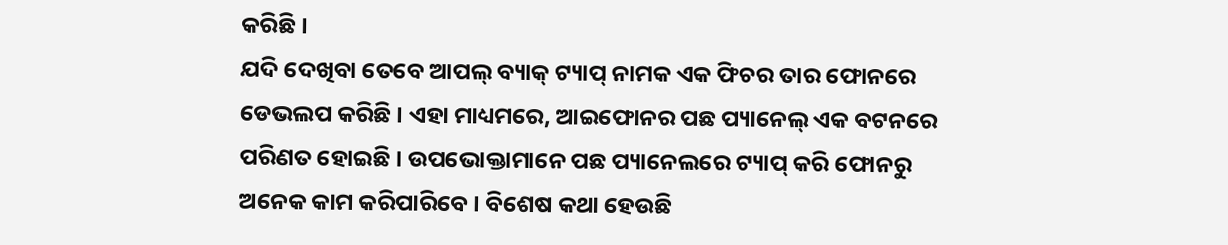କରିଛି ।
ଯଦି ଦେଖିବା ତେବେ ଆପଲ୍ ବ୍ୟାକ୍ ଟ୍ୟାପ୍ ନାମକ ଏକ ଫିଚର ତାର ଫୋନରେ ଡେଭଲପ କରିଛି । ଏହା ମାଧ୍ୟମରେ, ଆଇଫୋନର ପଛ ପ୍ୟାନେଲ୍ ଏକ ବଟନରେ ପରିଣତ ହୋଇଛି । ଉପଭୋକ୍ତାମାନେ ପଛ ପ୍ୟାନେଲରେ ଟ୍ୟାପ୍ କରି ଫୋନରୁ ଅନେକ କାମ କରିପାରିବେ । ବିଶେଷ କଥା ହେଉଛି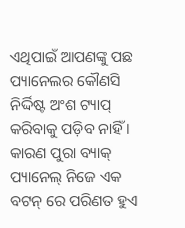ଏଥିପାଇଁ ଆପଣଙ୍କୁ ପଛ ପ୍ୟାନେଲର କୌଣସି ନିର୍ଦ୍ଦିଷ୍ଟ ଅଂଶ ଟ୍ୟାପ୍ କରିବାକୁ ପଡ଼ିବ ନାହିଁ । କାରଣ ପୁରା ବ୍ୟାକ୍ ପ୍ୟାନେଲ୍ ନିଜେ ଏକ ବଟନ୍ ରେ ପରିଣତ ହୁଏ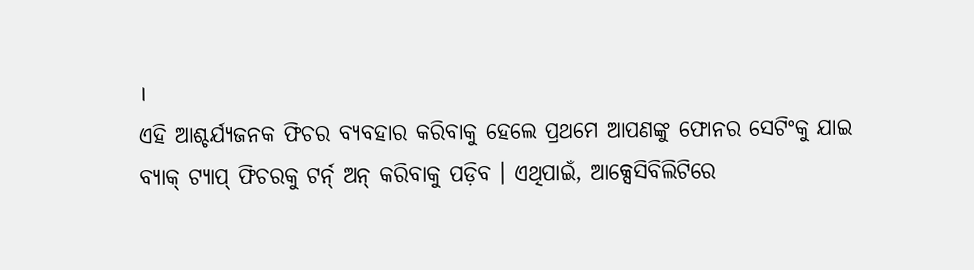।
ଏହି ଆଶ୍ଚର୍ଯ୍ୟଜନକ ଫିଚର ବ୍ୟବହାର କରିବାକୁ ହେଲେ ପ୍ରଥମେ ଆପଣଙ୍କୁ ଫୋନର ସେଟିଂକୁ ଯାଇ ବ୍ୟାକ୍ ଟ୍ୟାପ୍ ଫିଚରକୁ ଟର୍ନ୍ ଅନ୍ କରିବାକୁ ପଡ଼ିବ । ଏଥିପାଇଁ, ଆକ୍ସେସିବିଲିଟିରେ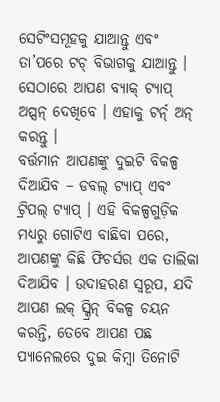ସେଟିଂସମୂହକୁ ଯାଆନ୍ତୁ ଏବଂ ତା’ପରେ ଟଚ୍ ବିଭାଗକୁ ଯାଆନ୍ତୁ । ସେଠାରେ ଆପଣ ବ୍ୟାକ୍ ଟ୍ୟାପ୍ ଅପ୍ସନ୍ ଦେଖିବେ । ଏହାକୁ ଟର୍ନ୍ ଅନ୍ କରନ୍ତୁ ।
ବର୍ତ୍ତମାନ ଆପଣଙ୍କୁ ଦୁଇଟି ବିକଳ୍ପ ଦିଆଯିବ – ଡବଲ୍ ଟ୍ୟାପ୍ ଏବଂ ଟ୍ରିପଲ୍ ଟ୍ୟାପ୍ । ଏହି ବିକଳ୍ପଗୁଡ଼ିକ ମଧ୍ୟରୁ ଗୋଟିଏ ବାଛିବା ପରେ, ଆପଣଙ୍କୁ କିଛି ଫିଚର୍ସର ଏକ ତାଲିକା ଦିଆଯିବ । ଉଦାହରଣ ସ୍ୱରୂପ, ଯଦି ଆପଣ ଲକ୍ ସ୍କ୍ରିନ୍ ବିକଳ୍ପ ଚୟନ କରନ୍ତି, ତେବେ ଆପଣ ପଛ ପ୍ୟାନେଲରେ ଦୁଇ କିମ୍ବା ତିନୋଟି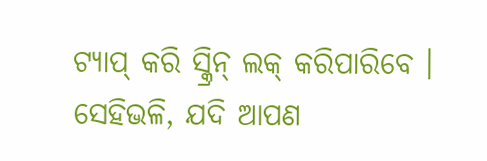ଟ୍ୟାପ୍ କରି ସ୍କ୍ରିନ୍ ଲକ୍ କରିପାରିବେ । ସେହିଭଳି, ଯଦି ଆପଣ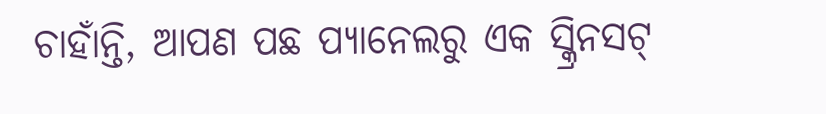ଚାହାଁନ୍ତି, ଆପଣ ପଛ ପ୍ୟାନେଲରୁ ଏକ ସ୍କ୍ରିନସଟ୍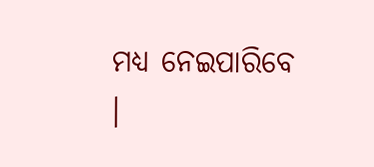ମଧ୍ୟ ନେଇପାରିବେ ।